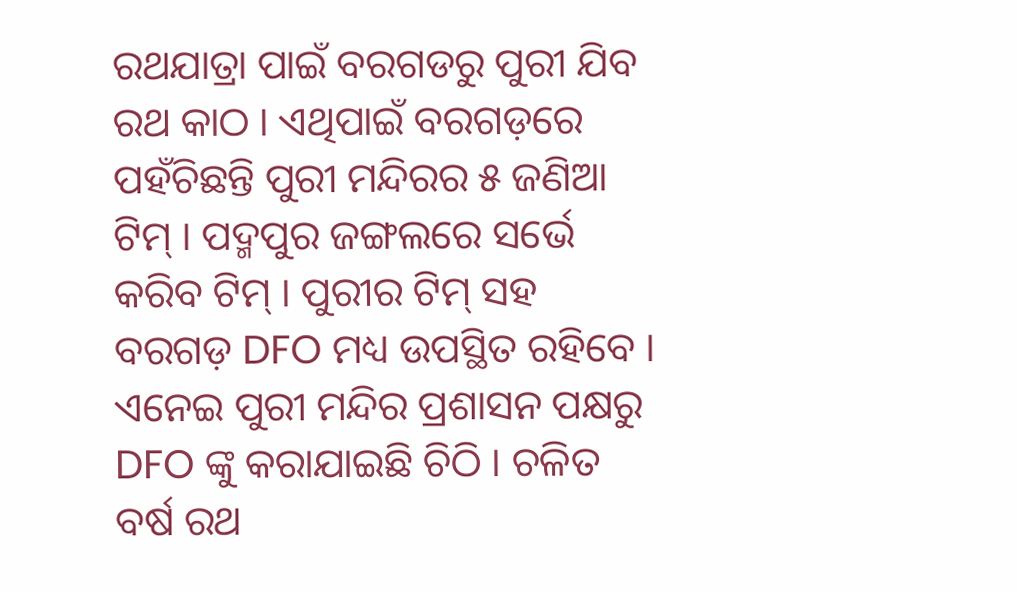ରଥଯାତ୍ରା ପାଇଁ ବରଗଡରୁ ପୁରୀ ଯିବ ରଥ କାଠ । ଏଥିପାଇଁ ବରଗଡ଼ରେ ପହଁଚିଛନ୍ତି ପୁରୀ ମନ୍ଦିରର ୫ ଜଣିଆ ଟିମ୍ । ପଦ୍ମପୁର ଜଙ୍ଗଲରେ ସର୍ଭେ କରିବ ଟିମ୍ । ପୁରୀର ଟିମ୍ ସହ ବରଗଡ଼ DFO ମଧ୍ୟ ଉପସ୍ଥିତ ରହିବେ । ଏନେଇ ପୁରୀ ମନ୍ଦିର ପ୍ରଶାସନ ପକ୍ଷରୁ DFO ଙ୍କୁ କରାଯାଇଛି ଚିଠି । ଚଳିତ ବର୍ଷ ରଥ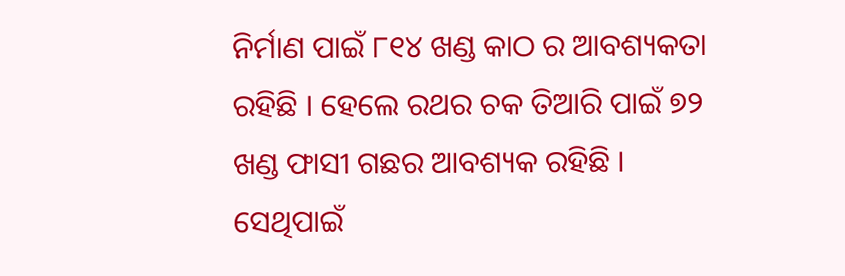ନିର୍ମାଣ ପାଇଁ ୮୧୪ ଖଣ୍ଡ କାଠ ର ଆବଶ୍ୟକତା ରହିଛି । ହେଲେ ରଥର ଚକ ତିଆରି ପାଇଁ ୭୨ ଖଣ୍ଡ ଫାସୀ ଗଛର ଆବଶ୍ୟକ ରହିଛି । ସେଥିପାଇଁ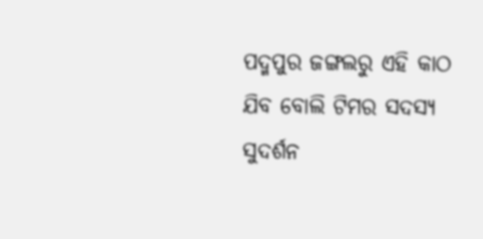ପଦ୍ମପୁର ଜଙ୍ଗଲରୁ ଏହି କାଠ ଯିବ ବୋଲି ଟିମର ସଦସ୍ୟ ସୁଦର୍ଶନ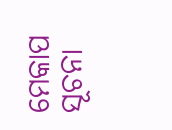ମେକାପ ସୂଚନା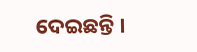ଦେଇଛନ୍ତି ।